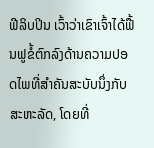ຟີລິບປິນ ເວົ້າວ່າເຂົາເຈົ້າໄດ້ຟື້ນຟູຂໍ້ຕົກລົງດ້ານຄວາມປອດໄພທີ່ສຳຄັນສະບັບນຶ່ງກັບ ສະຫະລັດ, ໂດຍທີ່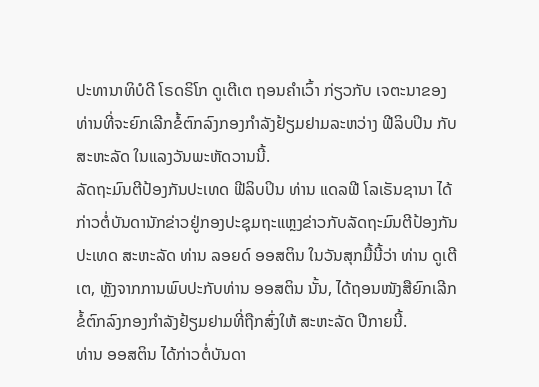ປະທານາທິບໍດີ ໂຣດຣິໂກ ດູເຕີເຕ ຖອນຄຳເວົ້າ ກ່ຽວກັບ ເຈຕະນາຂອງທ່ານທີ່ຈະຍົກເລີກຂໍ້ຕົກລົງກອງກຳລັງຢ້ຽມຢາມລະຫວ່າງ ຟີລິບປິນ ກັບ ສະຫະລັດ ໃນແລງວັນພະຫັດວານນີ້.
ລັດຖະມົນຕີປ້ອງກັນປະເທດ ຟີລິບປິນ ທ່ານ ແດລຟີ ໂລເຣັນຊານາ ໄດ້ກ່າວຕໍ່ບັນດານັກຂ່າວຢູ່ກອງປະຊຸມຖະແຫຼງຂ່າວກັບລັດຖະມົນຕີປ້ອງກັນປະເທດ ສະຫະລັດ ທ່ານ ລອຍດ໌ ອອສຕິນ ໃນວັນສຸກມື້ນີ້ວ່າ ທ່ານ ດູເຕີເຕ, ຫຼັງຈາກການພົບປະກັບທ່ານ ອອສຕິນ ນັ້ນ, ໄດ້ຖອນໜັງສືຍົກເລີກຂໍ້ຕົກລົງກອງກຳລັງຢ້ຽມຢາມທີ່ຖືກສົ່ງໃຫ້ ສະຫະລັດ ປີກາຍນີ້.
ທ່ານ ອອສຕິນ ໄດ້ກ່າວຕໍ່ບັນດາ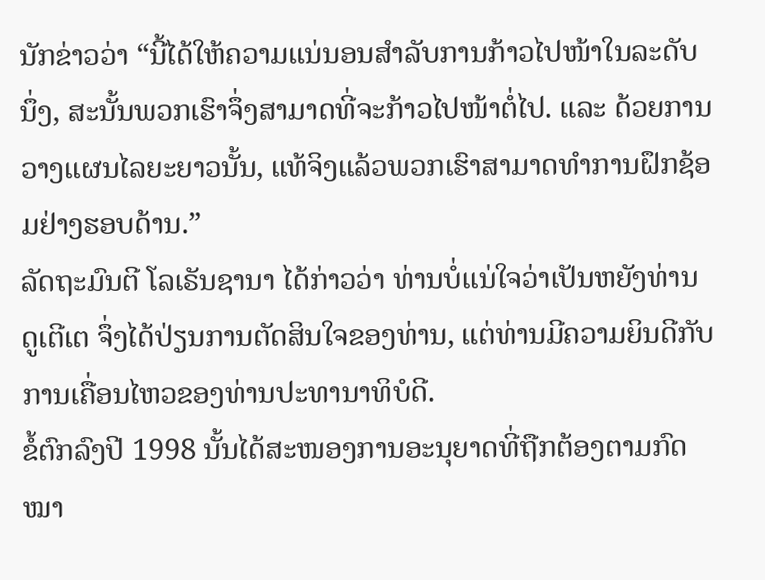ນັກຂ່າວວ່າ “ນີ້ໄດ້ໃຫ້ຄວາມແນ່ນອນສຳລັບການກ້າວໄປໜ້າໃນລະດັບນຶ່ງ, ສະນັ້ນພວກເຮົາຈຶ່ງສາມາດທີ່ຈະກ້າວໄປໜ້າຕໍ່ໄປ. ແລະ ດ້ວຍການວາງແຜນໄລຍະຍາວນັ້ນ, ແທ້ຈິງແລ້ວພວກເຮົາສາມາດທຳການຝຶກຊ້ອມຢ່າງຮອບດ້ານ.”
ລັດຖະມົນຕີ ໂລເຣັນຊານາ ໄດ້ກ່າວວ່າ ທ່ານບໍ່ແນ່ໃຈວ່າເປັນຫຍັງທ່ານ ດູເຕີເຕ ຈຶ່ງໄດ້ປ່ຽນການຕັດສິນໃຈຂອງທ່ານ, ແຕ່ທ່ານມີຄວາມຍິນດີກັບການເຄື່ອນໄຫວຂອງທ່ານປະທານາທິບໍດີ.
ຂໍ້ຕົກລົງປີ 1998 ນັ້ນໄດ້ສະໜອງການອະນຸຍາດທີ່ຖືກຕ້ອງຕາມກົດໝາ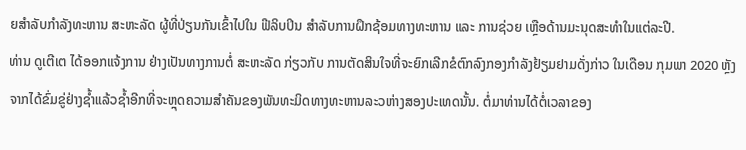ຍສຳລັບກຳລັງທະຫານ ສະຫະລັດ ຜູ້ທີ່ປ່ຽນກັນເຂົ້າໄປໃນ ຟີລິບປິນ ສຳລັບການຝຶກຊ້ອມທາງທະຫານ ແລະ ການຊ່ວຍ ເຫຼືອດ້ານມະນຸດສະທຳໃນແຕ່ລະປີ.
ທ່ານ ດູເຕີເຕ ໄດ້ອອກແຈ້ງການ ຢ່າງເປັນທາງການຕໍ່ ສະຫະລັດ ກ່ຽວກັບ ການຕັດສິນໃຈທີ່ຈະຍົກເລີກຂໍຕົກລົງກອງກຳລັງຢ້ຽມຢາມດັ່ງກ່າວ ໃນເດືອນ ກຸມພາ 2020 ຫຼັງຈາກໄດ້ຂົ່ມຂູ່ຢ່າງຊໍ້າແລ້ວຊໍ້າອີກທີ່ຈະຫຼຸດຄວາມສຳຄັນຂອງພັນທະມິດທາງທະຫານລະວຫ່າງສອງປະເທດນັ້ນ. ຕໍ່ມາທ່ານໄດ້ຕໍ່ເວລາຂອງ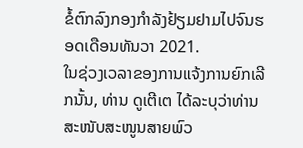ຂໍ້ຕົກລົງກອງກຳລັງຢ້ຽມຢາມໄປຈົນຮອດເດືອນທັນວາ 2021.
ໃນຊ່ວງເວລາຂອງການແຈ້ງການຍົກເລີກນັ້ນ, ທ່ານ ດູເຕີເຕ ໄດ້ລະບຸວ່າທ່ານສະໜັບສະໜູນສາຍພົວ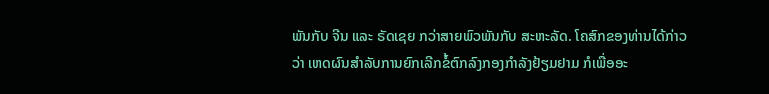ພັນກັບ ຈີນ ແລະ ຣັດເຊຍ ກວ່າສາຍພົວພັນກັບ ສະຫະລັດ. ໂຄສົກຂອງທ່ານໄດ້ກ່າວວ່າ ເຫດຜົນສຳລັບການຍົກເລີກຂໍ້ຕົກລົງກອງກຳລັງຢ້ຽມຢາມ ກໍເພື່ອອະ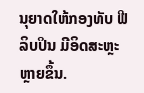ນຸຍາດໃຫ້ກອງທັບ ຟີລິບປິນ ມີອິດສະຫຼະຫຼາຍຂຶ້ນ.